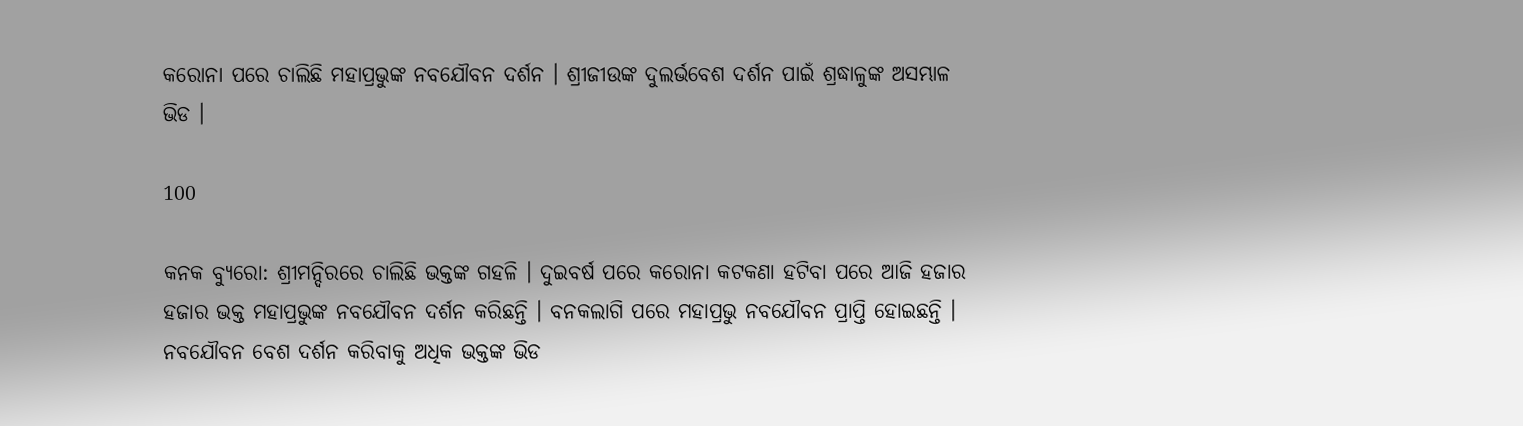କରୋନା ପରେ ଚାଲିଛି ମହାପ୍ରଭୁଙ୍କ ନବଯୌବନ ଦର୍ଶନ । ଶ୍ରୀଜୀଉଙ୍କ ଦୁଲର୍ଭବେଶ ଦର୍ଶନ ପାଇଁ ଶ୍ରଦ୍ଧାଳୁଙ୍କ ଅସମ୍ଭାଳ ଭିଡ ।

100

କନକ ବ୍ୟୁରୋ: ଶ୍ରୀମନ୍ଦିରରେ ଚାଲିଛି ଭକ୍ତଙ୍କ ଗହଳି । ଦୁଇବର୍ଷ ପରେ କରୋନା କଟକଣା ହଟିବା ପରେ ଆଜି ହଜାର ହଜାର ଭକ୍ତ ମହାପ୍ରଭୁଙ୍କ ନବଯୌବନ ଦର୍ଶନ କରିଛନ୍ତି । ବନକଲାଗି ପରେ ମହାପ୍ରଭୁ ନବଯୌବନ ପ୍ରାପ୍ତି ହୋଇଛନ୍ତି । ନବଯୌବନ ବେଶ ଦର୍ଶନ କରିବାକୁ ଅଧିକ ଭକ୍ତଙ୍କ ଭିଡ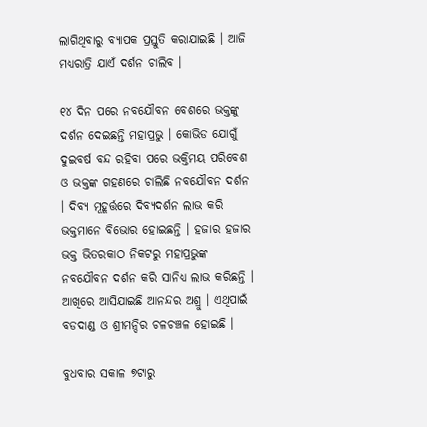ଲାଗିଥିବାରୁ ବ୍ୟାପକ ପ୍ରସ୍ତୁତି କରାଯାଇଛି । ଆଜି ମଧ୍ୟରାତ୍ରି ଯାଏଁ ଦର୍ଶନ ଚାଲିବ ।

୧୪ ଦିନ ପରେ ନବଯୌବନ ବେଶରେ ଭକ୍ତଙ୍କୁ ଦର୍ଶନ ଦେଇଛନ୍ତି ମହାପ୍ରଭୁ । କୋଭିଡ ଯୋଗୁଁ ଦୁଇବର୍ଷ ବନ୍ଦ ରହିବା ପରେ ଭକ୍ତିମୟ ପରିବେଶ ଓ ଭକ୍ତଙ୍କ ଗହଣରେ ଚାଲିଛି ନବଯୌବନ ଦର୍ଶନ । ଦିବ୍ୟ ମୂହୂର୍ତ୍ତରେ ଦିବ୍ୟଦର୍ଶନ ଲାଭ କରି ଭକ୍ତମାନେ ବିଭୋର ହୋଇଛନ୍ତି । ହଜାର ହଜାର ଭକ୍ତ ଭିତରକାଠ ନିକଟରୁ ମହାପ୍ରଭୁଙ୍କ ନବଯୌବନ ଦର୍ଶନ କରି ସାନିଧ୍ୟ ଲାଭ କରିଛନ୍ତି । ଆଖିରେ ଆସିଯାଇଛି ଆନନ୍ଦର ଅଶ୍ରୁ । ଏଥିପାଇଁ ବଡଦାଣ୍ଡ ଓ ଶ୍ରୀମନ୍ଦିର ଚଳଚଞ୍ଚଳ ହୋଇଛି ।

ବୁଧବାର ସକାଳ ୭ଟାରୁ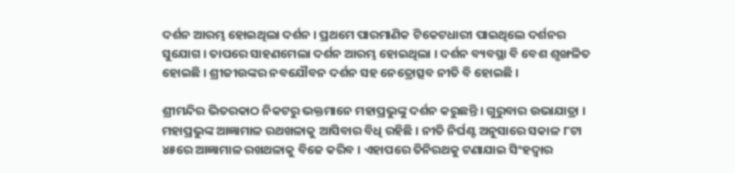ଦର୍ଶନ ଆରମ୍ଭ ହୋଇଥିଲା ଦର୍ଶନ । ପ୍ରଥମେ ପାରମାଣିକ ଟିକେଟଧାରୀ ପାଇଥିଲେ ଦର୍ଶନର ସୁଯୋଗ । ତାପରେ ସାହଣମେଲା ଦର୍ଶନ ଆରମ୍ଭ ହୋଇଥିଲା । ଦର୍ଶନ ବ୍ୟବସ୍ଥା ବି ବେଶ ଶୃଙ୍ଖଳିତ ହୋଇଛି । ଶ୍ରୀଜୀଉଙ୍କର ନବଯୌବନ ଦର୍ଶନ ସହ ନେତ୍ରୋତ୍ସବ ନୀତି ବି ହୋଇଛି ।

ଶ୍ରୀମନ୍ଦିର ଭିତରକାଠ ନିକଟରୁ ଭକ୍ତମାନେ ମହାପ୍ରଭୁଙ୍କୁ ଦର୍ଶନ କରୁଛନ୍ତି । ଗୁରୁବାର ଉଭାଯାତ୍ରା । ମହାପ୍ରଭୁଙ୍କ ଆଜ୍ଞାମାଳ ରଥଖଳାକୁ ଆସିବାର ବିଧି ରହିଛି । ନୀତି ନିର୍ଘଣ୍ଟ ଅନୁସାରେ ସକାଳ ୮ଟା ୪୫ରେ ଆଜ୍ଞାମାଳ ରଖଥଳାକୁ ବିଜେ କରିବ । ଏହାପରେ ତିନିରଥକୁ ଟଣାଯାଇ ସିଂହଦ୍ୱାର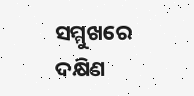ସମ୍ମୁଖରେ ଦକ୍ଷିଣ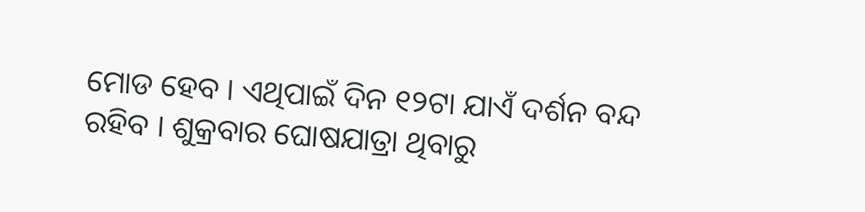ମୋଡ ହେବ । ଏଥିପାଇଁ ଦିନ ୧୨ଟା ଯାଏଁ ଦର୍ଶନ ବନ୍ଦ ରହିବ । ଶୁକ୍ରବାର ଘୋଷଯାତ୍ରା ଥିବାରୁ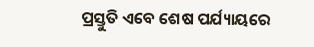ପ୍ରସ୍ତୁତି ଏବେ ଶେଷ ପର୍ଯ୍ୟାୟରେ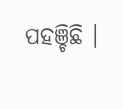ପହଞ୍ଚିଛି ।